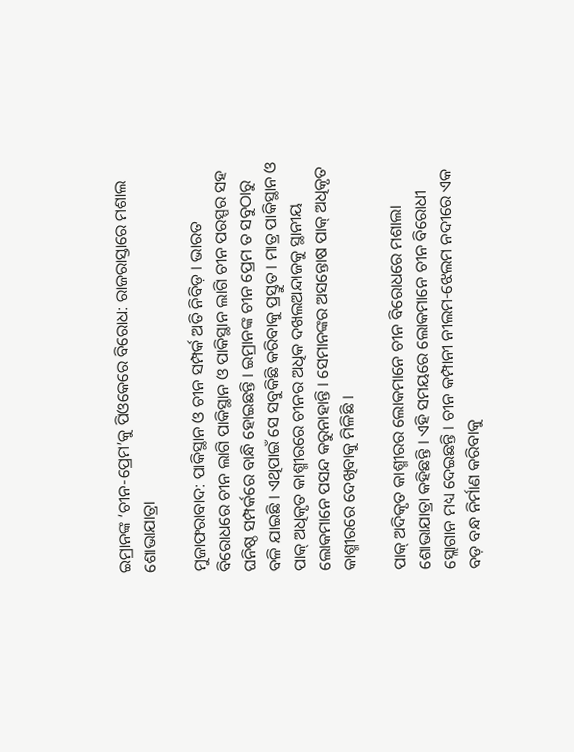ଇମ୍ରାନଙ୍କ ‘ଚୀନ-ପ୍ରେମ’କୁ ପିଓକେରେ ବିରୋଧ: ରାଜରାସ୍ତାରେ ମଶାଲ ଶୋଭାଯାତ୍ରା

ମୁଜାଫରାବାଦ: ପାକିସ୍ଥାନ ଓ ଚୀନ ସମ୍ପର୍କ ଅତି ନିବିଡ଼ । ଭାରତ ବିରୋଧରେ ଚୀନ ଲାଗି ପାକିସ୍ଥାନ ଓ ପାକିସ୍ଥାନ ଲାଗି ଚୀନ ପରସ୍ପର ସହ ଘନିଷ୍ଠ ସମ୍ପର୍କରେ ବାନ୍ଧି ହୋଇଛନ୍ତି । ଇମ୍ରାନଙ୍କ ଚୀନ ପ୍ରେମ ତ ସବୁଠାରୁ ବଳି ଯାଇଛି । ଏଥିପାଇଁ ସେ ସବୁକିଛି କରିବାକୁ ପ୍ରସ୍ତୁତ । ମାତ୍ର ପାକିସ୍ଥାନ ଓ ପାକ୍ ଅଧିକୃତ କାଶ୍ମୀରରେ ଚୀନର ଅଧିକ ଦଖଲଅନ୍ଦାଜକୁ ସ୍ଥାନୀୟ ଲୋକମାନେ ପସନ୍ଦ କରୁନାହାନ୍ତି । ସେମାନଙ୍କର ଅସନ୍ତୋଷ ପାକ୍ ଅଧିକୃତ କାଶ୍ମୀରରେ ଦେଖିବାକୁ ମିଳିଛି ।

ପାକ୍ ଅଦିକୃତ କାଶ୍ମୀରର ଲୋକମାନେ ଚୀନ ବିରୋଧରେ ମଶାଲା ଶୋଭାଯାତ୍ରା କହିଛନ୍ତି । ଏହି ସମୟରେ ଲୋକମାନେ ଚୀନ ବିରୋଧୀ ସ୍ଲୋଗାନ ମଧ୍ୟ ଦେଇଛନ୍ତି । ଚୀନ କମ୍ପାନୀ ନୀଲମ-ଝେଲମ ନଦୀରେ ଏକ ବଡ଼ ବନ୍ଧ ନିର୍ମାଣ କରିବାକୁ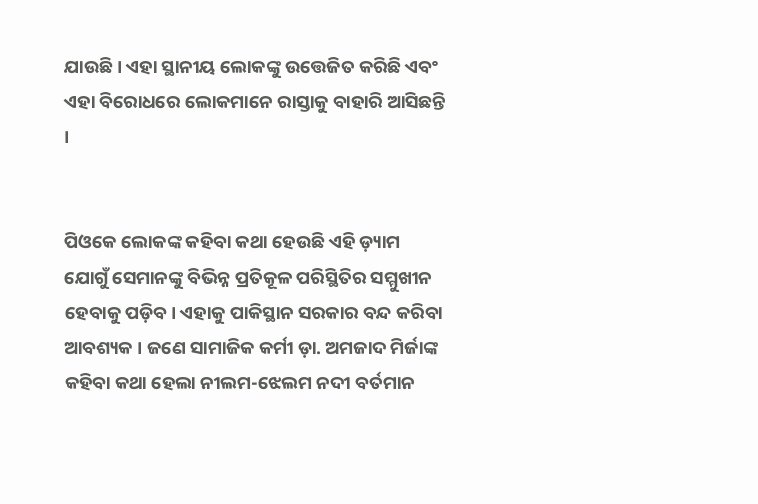ଯାଉଛି। ଏହା ସ୍ଥାନୀୟ ଲୋକଙ୍କୁ ଉତ୍ତେଜିତ କରିଛି ଏବଂ ଏହା ବିରୋଧରେ ଲୋକମାନେ ରାସ୍ତାକୁ ବାହାରି ଆସିଛନ୍ତି ।


ପିଓକେ ଲୋକଙ୍କ କହିବା କଥା ହେଉଛି ଏହି ଡ଼୍ୟାମ ଯୋଗୁଁ ସେମାନଙ୍କୁ ବିଭିନ୍ନ ପ୍ରତିକୂଳ ପରିସ୍ଥିତିର ସମ୍ମୁଖୀନ ହେବାକୁ ପଡ଼ିବ। ଏହାକୁ ପାକିସ୍ଥାନ ସରକାର ବନ୍ଦ କରିବା ଆବଶ୍ୟକ । ଜଣେ ସାମାଜିକ କର୍ମୀ ଡ଼ା. ଅମଜାଦ ମିର୍ଜାଙ୍କ କହିବା କଥା ହେଲା ନୀଲମ-ଝେଲମ ନଦୀ ବର୍ତମାନ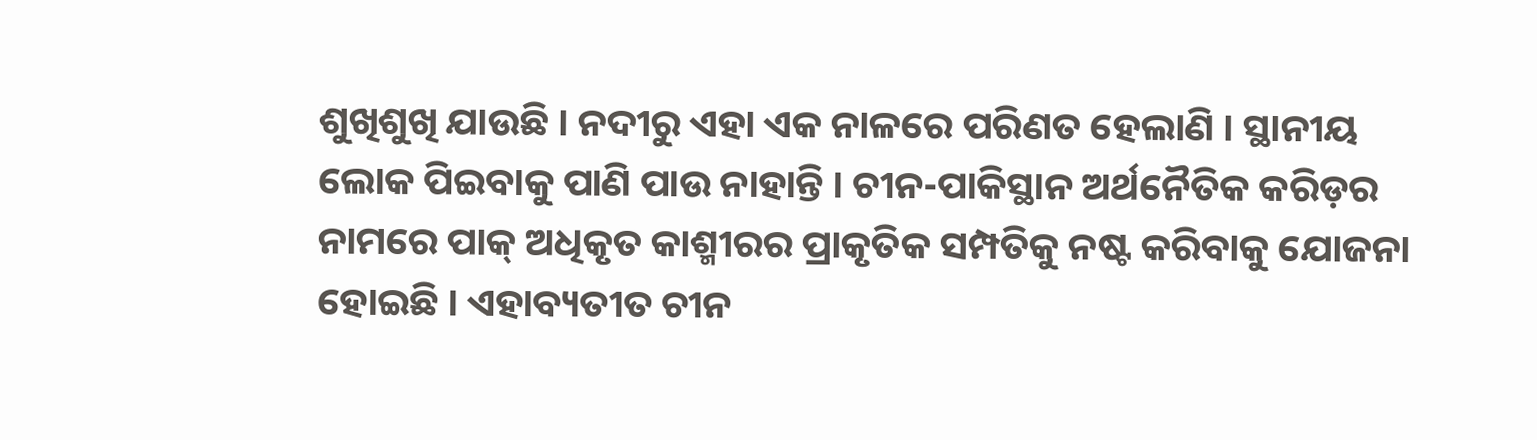ଶୁଖିଶୁଖି ଯାଉଛି । ନଦୀରୁ ଏହା ଏକ ନାଳରେ ପରିଣତ ହେଲାଣି । ସ୍ଥାନୀୟ ଲୋକ ପିଇବାକୁ ପାଣି ପାଉ ନାହାନ୍ତି । ଚୀନ-ପାକିସ୍ଥାନ ଅର୍ଥନୈତିକ କରିଡ଼ର ନାମରେ ପାକ୍ ଅଧିକୃତ କାଶ୍ମୀରର ପ୍ରାକୃତିକ ସମ୍ପତିକୁ ନଷ୍ଟ କରିବାକୁ ଯୋଜନା ହୋଇଛି । ଏହାବ୍ୟତୀତ ଚୀନ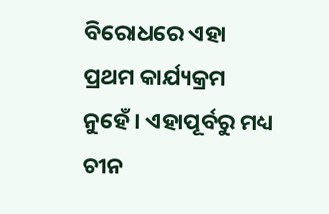ବିରୋଧରେ ଏହା ପ୍ରଥମ କାର୍ଯ୍ୟକ୍ରମ ନୁହେଁ । ଏହାପୂର୍ବରୁ ମଧ୍ୟ ଚୀନ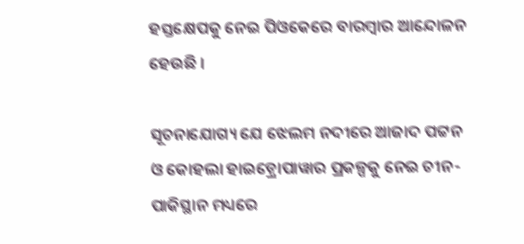ହସ୍ତକ୍ଷେପକୁ ନେଇ ପିଓକେରେ ବାରମ୍ବାର ଆନ୍ଦୋଳନ ହେଉଛି ।

ସୂଚନାଯୋଗ୍ୟ ଯେ ଝେଲମ ନଦୀରେ ଆଜାଦ ପଟ୍ଟନ ଓ କୋହଲା ହାଇଡ଼୍ରୋପାୱାର ପ୍ରକଳ୍ପକୁ ନେଇ ଚୀନ-ପାକିସ୍ଥାନ ମଧ୍ୟରେ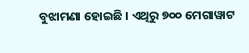ବୁଝାମଣା ହୋଇଛି । ଏଥିରୁ ୭୦୦ ମେଗାୱାଟ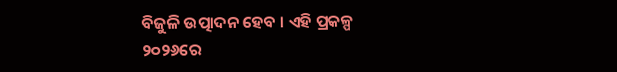ବିଜୁଳି ଉତ୍ପାଦନ ହେବ । ଏହି ପ୍ରକଳ୍ପ ୨୦୨୬ରେ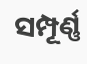ସମ୍ପୂର୍ଣ୍ଣ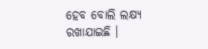ହେବ ବୋଲି ଲକ୍ଷ୍ୟ ରଖାଯାଇଛି ।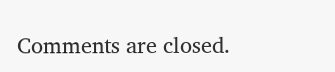Comments are closed.